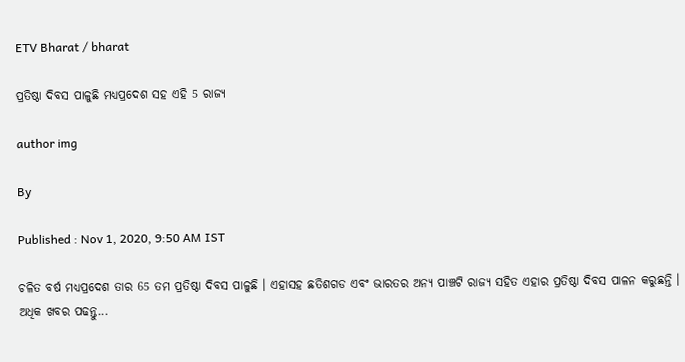ETV Bharat / bharat

ପ୍ରତିଷ୍ଠା ଦିବସ ପାଳୁଛି ମଧ୍ୟପ୍ରଦେଶ ସହ ଏହି 5 ରାଜ୍ୟ

author img

By

Published : Nov 1, 2020, 9:50 AM IST

ଚଳିତ ବର୍ଷ ମଧ୍ୟପ୍ରଦେଶ ତାର 65 ତମ ପ୍ରତିଷ୍ଠା ଦିବସ ପାଳୁଛି । ଏହାସହ ଛତିଶଗଡ ଏବଂ ଭାରତର ଅନ୍ୟ ପାଞ୍ଚଟି ରାଜ୍ୟ ସହିତ ଏହାର ପ୍ରତିଷ୍ଠା ଦିବସ ପାଳନ କରୁଛନ୍ତି । ଅଧିକ ଖବର ପଢନ୍ତୁ...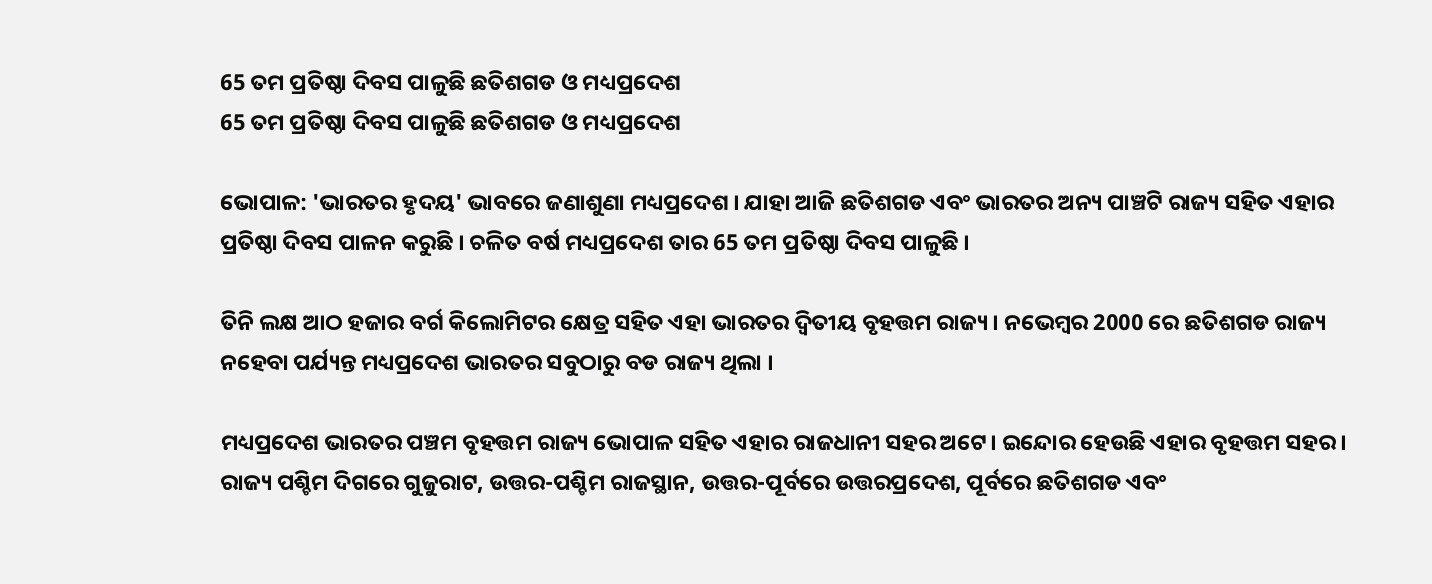65 ତମ ପ୍ରତିଷ୍ଠା ଦିବସ ପାଳୁଛି ଛତିଶଗଡ ଓ ମଧ୍ୟପ୍ରଦେଶ
65 ତମ ପ୍ରତିଷ୍ଠା ଦିବସ ପାଳୁଛି ଛତିଶଗଡ ଓ ମଧ୍ୟପ୍ରଦେଶ

ଭୋପାଳ: 'ଭାରତର ହୃଦୟ' ଭାବରେ ଜଣାଶୁଣା ମଧ୍ୟପ୍ରଦେଶ । ଯାହା ଆଜି ଛତିଶଗଡ ଏବଂ ଭାରତର ଅନ୍ୟ ପାଞ୍ଚଟି ରାଜ୍ୟ ସହିତ ଏହାର ପ୍ରତିଷ୍ଠା ଦିବସ ପାଳନ କରୁଛି । ଚଳିତ ବର୍ଷ ମଧ୍ୟପ୍ରଦେଶ ତାର 65 ତମ ପ୍ରତିଷ୍ଠା ଦିବସ ପାଳୁଛି ।

ତିନି ଲକ୍ଷ ଆଠ ହଜାର ବର୍ଗ କିଲୋମିଟର କ୍ଷେତ୍ର ସହିତ ଏହା ଭାରତର ଦ୍ବିତୀୟ ବୃହତ୍ତମ ରାଜ୍ୟ । ନଭେମ୍ବର 2000 ରେ ଛତିଶଗଡ ରାଜ୍ୟ ନହେବା ପର୍ଯ୍ୟନ୍ତ ମଧ୍ୟପ୍ରଦେଶ ଭାରତର ସବୁଠାରୁ ବଡ ରାଜ୍ୟ ଥିଲା ।

ମଧ୍ୟପ୍ରଦେଶ ଭାରତର ପଞ୍ଚମ ବୃହତ୍ତମ ରାଜ୍ୟ ଭୋପାଳ ସହିତ ଏହାର ରାଜଧାନୀ ସହର ଅଟେ। ଇନ୍ଦୋର ହେଉଛି ଏହାର ବୃହତ୍ତମ ସହର । ରାଜ୍ୟ ପଶ୍ଚିମ ଦିଗରେ ଗୁଜୁରାଟ, ଉତ୍ତର-ପଶ୍ଚିମ ରାଜସ୍ଥାନ, ଉତ୍ତର-ପୂର୍ବରେ ଉତ୍ତରପ୍ରଦେଶ, ପୂର୍ବରେ ଛତିଶଗଡ ଏବଂ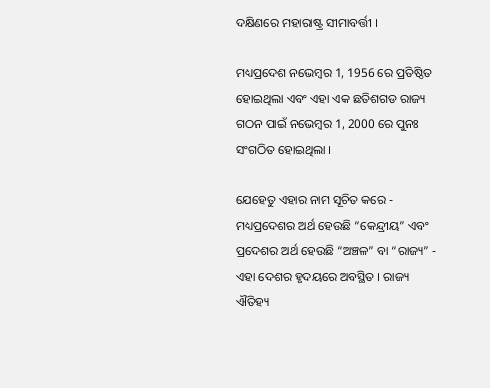ଦକ୍ଷିଣରେ ମହାରାଷ୍ଟ୍ର ସୀମାବର୍ତ୍ତୀ ।

ମଧ୍ୟପ୍ରଦେଶ ନଭେମ୍ବର 1, 1956 ରେ ପ୍ରତିଷ୍ଠିତ ହୋଇଥିଲା ଏବଂ ଏହା ଏକ ଛତିଶଗଡ ରାଜ୍ୟ ଗଠନ ପାଇଁ ନଭେମ୍ବର 1, 2000 ରେ ପୁନଃ ସଂଗଠିତ ହୋଇଥିଲା ।

ଯେହେତୁ ଏହାର ନାମ ସୂଚିତ କରେ - ମଧ୍ୟପ୍ରଦେଶର ଅର୍ଥ ହେଉଛି “କେନ୍ଦ୍ରୀୟ” ଏବଂ ପ୍ରଦେଶର ଅର୍ଥ ହେଉଛି “ଅଞ୍ଚଳ” ବା “ରାଜ୍ୟ” - ଏହା ଦେଶର ହୃଦୟରେ ଅବସ୍ଥିତ । ରାଜ୍ୟ ଐତିହ୍ୟ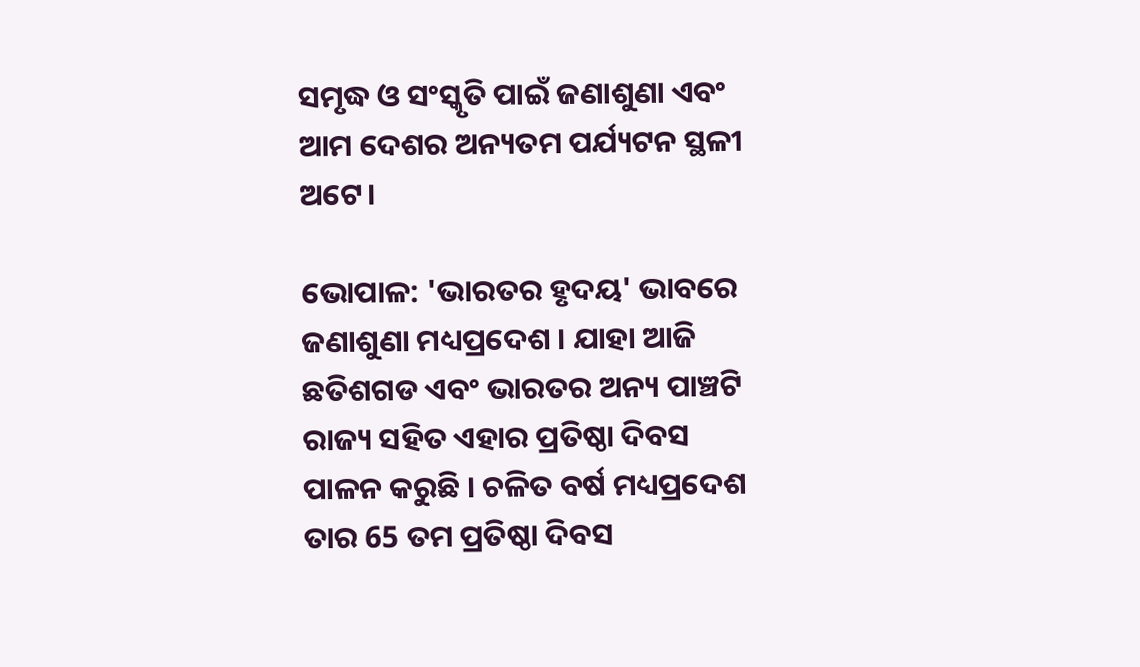ସମୃଦ୍ଧ ଓ ସଂସ୍କୃତି ପାଇଁ ଜଣାଶୁଣା ଏବଂ ଆମ ଦେଶର ଅନ୍ୟତମ ପର୍ଯ୍ୟଟନ ସ୍ଥଳୀ ଅଟେ।

ଭୋପାଳ: 'ଭାରତର ହୃଦୟ' ଭାବରେ ଜଣାଶୁଣା ମଧ୍ୟପ୍ରଦେଶ । ଯାହା ଆଜି ଛତିଶଗଡ ଏବଂ ଭାରତର ଅନ୍ୟ ପାଞ୍ଚଟି ରାଜ୍ୟ ସହିତ ଏହାର ପ୍ରତିଷ୍ଠା ଦିବସ ପାଳନ କରୁଛି । ଚଳିତ ବର୍ଷ ମଧ୍ୟପ୍ରଦେଶ ତାର 65 ତମ ପ୍ରତିଷ୍ଠା ଦିବସ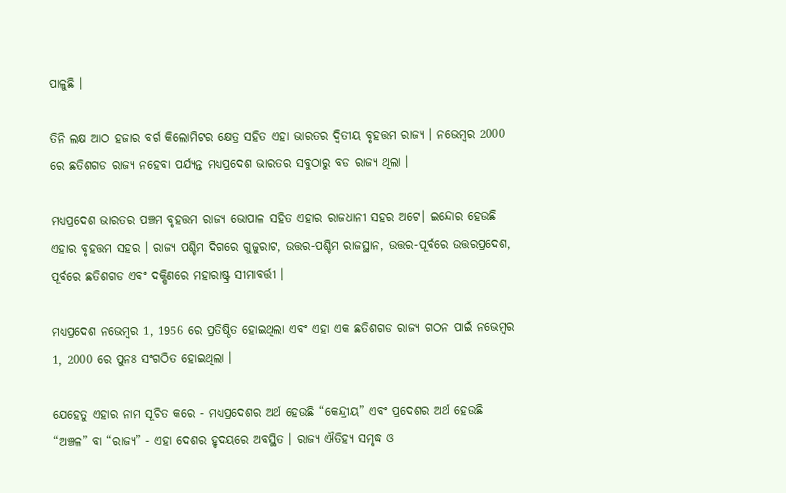ପାଳୁଛି ।

ତିନି ଲକ୍ଷ ଆଠ ହଜାର ବର୍ଗ କିଲୋମିଟର କ୍ଷେତ୍ର ସହିତ ଏହା ଭାରତର ଦ୍ବିତୀୟ ବୃହତ୍ତମ ରାଜ୍ୟ । ନଭେମ୍ବର 2000 ରେ ଛତିଶଗଡ ରାଜ୍ୟ ନହେବା ପର୍ଯ୍ୟନ୍ତ ମଧ୍ୟପ୍ରଦେଶ ଭାରତର ସବୁଠାରୁ ବଡ ରାଜ୍ୟ ଥିଲା ।

ମଧ୍ୟପ୍ରଦେଶ ଭାରତର ପଞ୍ଚମ ବୃହତ୍ତମ ରାଜ୍ୟ ଭୋପାଳ ସହିତ ଏହାର ରାଜଧାନୀ ସହର ଅଟେ। ଇନ୍ଦୋର ହେଉଛି ଏହାର ବୃହତ୍ତମ ସହର । ରାଜ୍ୟ ପଶ୍ଚିମ ଦିଗରେ ଗୁଜୁରାଟ, ଉତ୍ତର-ପଶ୍ଚିମ ରାଜସ୍ଥାନ, ଉତ୍ତର-ପୂର୍ବରେ ଉତ୍ତରପ୍ରଦେଶ, ପୂର୍ବରେ ଛତିଶଗଡ ଏବଂ ଦକ୍ଷିଣରେ ମହାରାଷ୍ଟ୍ର ସୀମାବର୍ତ୍ତୀ ।

ମଧ୍ୟପ୍ରଦେଶ ନଭେମ୍ବର 1, 1956 ରେ ପ୍ରତିଷ୍ଠିତ ହୋଇଥିଲା ଏବଂ ଏହା ଏକ ଛତିଶଗଡ ରାଜ୍ୟ ଗଠନ ପାଇଁ ନଭେମ୍ବର 1, 2000 ରେ ପୁନଃ ସଂଗଠିତ ହୋଇଥିଲା ।

ଯେହେତୁ ଏହାର ନାମ ସୂଚିତ କରେ - ମଧ୍ୟପ୍ରଦେଶର ଅର୍ଥ ହେଉଛି “କେନ୍ଦ୍ରୀୟ” ଏବଂ ପ୍ରଦେଶର ଅର୍ଥ ହେଉଛି “ଅଞ୍ଚଳ” ବା “ରାଜ୍ୟ” - ଏହା ଦେଶର ହୃଦୟରେ ଅବସ୍ଥିତ । ରାଜ୍ୟ ଐତିହ୍ୟ ସମୃଦ୍ଧ ଓ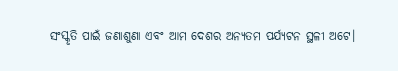ସଂସ୍କୃତି ପାଇଁ ଜଣାଶୁଣା ଏବଂ ଆମ ଦେଶର ଅନ୍ୟତମ ପର୍ଯ୍ୟଟନ ସ୍ଥଳୀ ଅଟେ।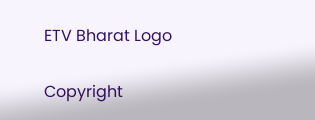ETV Bharat Logo

Copyright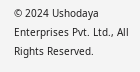© 2024 Ushodaya Enterprises Pvt. Ltd., All Rights Reserved.